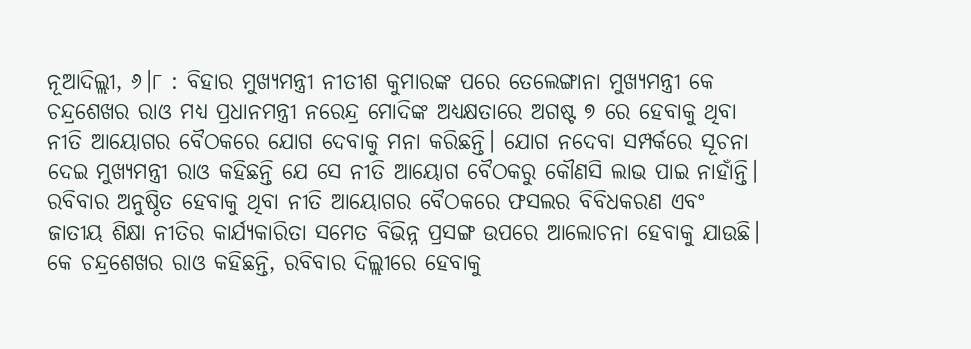ନୂଆଦିଲ୍ଲୀ, ୬।୮ : ବିହାର ମୁଖ୍ୟମନ୍ତ୍ରୀ ନୀତୀଶ କୁମାରଙ୍କ ପରେ ତେଲେଙ୍ଗାନା ମୁଖ୍ୟମନ୍ତ୍ରୀ କେ ଚନ୍ଦ୍ରଶେଖର ରାଓ ମଧ୍ୟ ପ୍ରଧାନମନ୍ତ୍ରୀ ନରେନ୍ଦ୍ର ମୋଦିଙ୍କ ଅଧ୍ୟକ୍ଷତାରେ ଅଗଷ୍ଟ ୭ ରେ ହେବାକୁ ଥିବା ନୀତି ଆୟୋଗର ବୈଠକରେ ଯୋଗ ଦେବାକୁ ମନା କରିଛନ୍ତି। ଯୋଗ ନଦେବା ସମ୍ପର୍କରେ ସୂଚନା ଦେଇ ମୁଖ୍ୟମନ୍ତ୍ରୀ ରାଓ କହିଛନ୍ତି ଯେ ସେ ନୀତି ଆୟୋଗ ବୈଠକରୁ କୌଣସି ଲାଭ ପାଇ ନାହାଁନ୍ତି। ରବିବାର ଅନୁଷ୍ଠିତ ହେବାକୁ ଥିବା ନୀତି ଆୟୋଗର ବୈଠକରେ ଫସଲର ବିବିଧକରଣ ଏବଂ ଜାତୀୟ ଶିକ୍ଷା ନୀତିର କାର୍ଯ୍ୟକାରିତା ସମେତ ବିଭିନ୍ନ ପ୍ରସଙ୍ଗ ଉପରେ ଆଲୋଚନା ହେବାକୁ ଯାଉଛି।
କେ ଚନ୍ଦ୍ରଶେଖର ରାଓ କହିଛନ୍ତି, ରବିବାର ଦିଲ୍ଲୀରେ ହେବାକୁ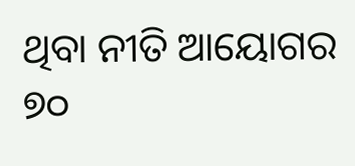ଥିବା ନୀତି ଆୟୋଗର ୭୦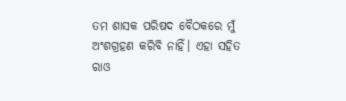ତମ ଶାସକ ପରିଷଦ ବୈଠକରେ ମୁଁ ଅଂଶଗ୍ରହଣ କରିବି ନାହିଁ। ଏହା ସହିତ ରାଓ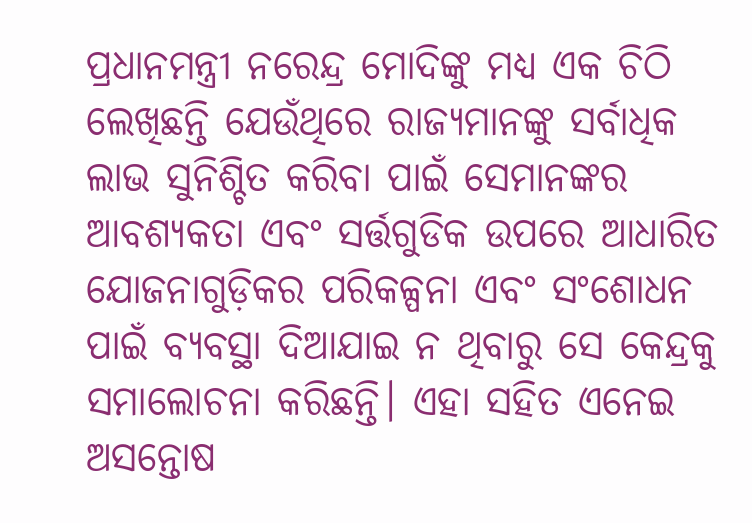ପ୍ରଧାନମନ୍ତ୍ରୀ ନରେନ୍ଦ୍ର ମୋଦିଙ୍କୁ ମଧ୍ୟ ଏକ ଚିଠି ଲେଖିଛନ୍ତି ଯେଉଁଥିରେ ରାଜ୍ୟମାନଙ୍କୁ ସର୍ବାଧିକ ଲାଭ ସୁନିଶ୍ଚିତ କରିବା ପାଇଁ ସେମାନଙ୍କର ଆବଶ୍ୟକତା ଏବଂ ସର୍ତ୍ତଗୁଡିକ ଉପରେ ଆଧାରିତ ଯୋଜନାଗୁଡ଼ିକର ପରିକଳ୍ପନା ଏବଂ ସଂଶୋଧନ ପାଇଁ ବ୍ୟବସ୍ଥା ଦିଆଯାଇ ନ ଥିବାରୁ ସେ କେନ୍ଦ୍ରକୁ ସମାଲୋଚନା କରିଛନ୍ତି। ଏହା ସହିତ ଏନେଇ ଅସନ୍ତୋଷ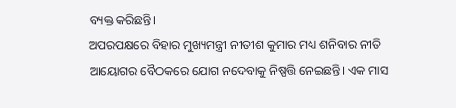ବ୍ୟକ୍ତ କରିଛନ୍ତି।
ଅପରପକ୍ଷରେ ବିହାର ମୁଖ୍ୟମନ୍ତ୍ରୀ ନୀତୀଶ କୁମାର ମଧ୍ୟ ଶନିବାର ନୀତି ଆୟୋଗର ବୈଠକରେ ଯୋଗ ନଦେବାକୁ ନିଷ୍ପତ୍ତି ନେଇଛନ୍ତି। ଏକ ମାସ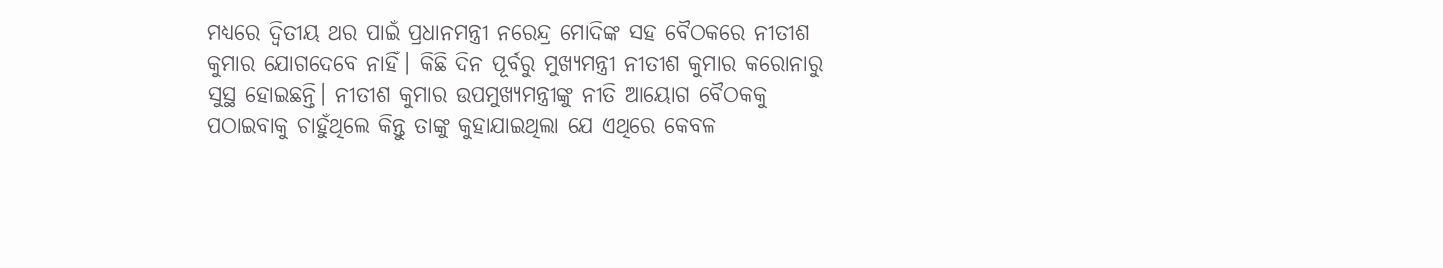ମଧ୍ୟରେ ଦ୍ୱିତୀୟ ଥର ପାଇଁ ପ୍ରଧାନମନ୍ତ୍ରୀ ନରେନ୍ଦ୍ର ମୋଦିଙ୍କ ସହ ବୈଠକରେ ନୀତୀଶ କୁମାର ଯୋଗଦେବେ ନାହିଁ। କିଛି ଦିନ ପୂର୍ବରୁ ମୁଖ୍ୟମନ୍ତ୍ରୀ ନୀତୀଶ କୁମାର କରୋନାରୁ ସୁସ୍ଥ ହୋଇଛନ୍ତି। ନୀତୀଶ କୁମାର ଉପମୁଖ୍ୟମନ୍ତ୍ରୀଙ୍କୁ ନୀତି ଆୟୋଗ ବୈଠକକୁ ପଠାଇବାକୁ ଚାହୁଁଥିଲେ କିନ୍ତୁ ତାଙ୍କୁ କୁହାଯାଇଥିଲା ଯେ ଏଥିରେ କେବଳ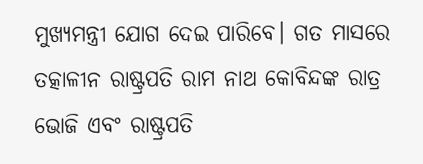ମୁଖ୍ୟମନ୍ତ୍ରୀ ଯୋଗ ଦେଇ ପାରିବେ। ଗତ ମାସରେ ତତ୍କାଳୀନ ରାଷ୍ଟ୍ରପତି ରାମ ନାଥ କୋବିନ୍ଦଙ୍କ ରାତ୍ର ଭୋଜି ଏବଂ ରାଷ୍ଟ୍ରପତି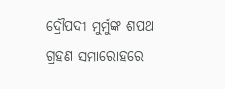ଦ୍ରୌପଦୀ ମୁର୍ମୁଙ୍କ ଶପଥ ଗ୍ରହଣ ସମାରୋହରେ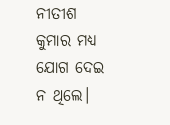ନୀତୀଶ କୁମାର ମଧ୍ୟ ଯୋଗ ଦେଇ ନ ଥିଲେ।